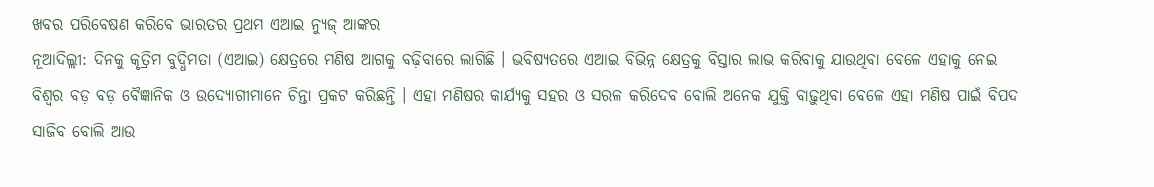ଖବର ପରିବେଷଣ କରିବେ ଭାରତର ପ୍ରଥମ ଏଆଇ ନ୍ୟୁଜ୍ ଆଙ୍କର
ନୂଆଦିଲ୍ଲୀ: ଦିନକୁ କୃତ୍ରିମ ବୁଦ୍ଧିମତା (ଏଆଇ) କ୍ଷେତ୍ରରେ ମଣିଷ ଆଗକୁ ବଢ଼ିବାରେ ଲାଗିଛି । ଭବିଷ୍ୟତରେ ଏଆଇ ବିଭିନ୍ନ କ୍ଷେତ୍ରକୁ ବିସ୍ତାର ଲାଭ କରିବାକୁ ଯାଉଥିବା ବେଳେ ଏହାକୁ ନେଇ ବିଶ୍ୱର ବଡ଼ ବଡ଼ ବୈଜ୍ଞାନିକ ଓ ଉଦ୍ୟୋଗୀମାନେ ଚିନ୍ତା ପ୍ରକଟ କରିଛନ୍ତି । ଏହା ମଣିଷର କାର୍ଯ୍ୟକୁ ସହର ଓ ସରଳ କରିଦେବ ବୋଲି ଅନେକ ଯୁକ୍ତି ବାଢ଼ୁଥିବା ବେଳେ ଏହା ମଣିଷ ପାଇଁ ବିପଦ ସାଜିବ ବୋଲି ଆଉ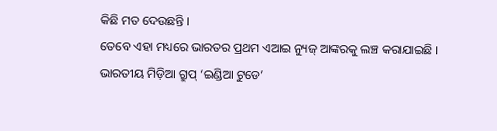କିଛି ମତ ଦେଉଛନ୍ତି ।
ତେବେ ଏହା ମଧ୍ୟରେ ଭାରତର ପ୍ରଥମ ଏଆଇ ନ୍ୟୁଜ୍ ଆଙ୍କରକୁ ଲଞ୍ଚ କରାଯାଇଛି । ଭାରତୀୟ ମିଡ଼ିଆ ଗ୍ରୁପ୍ ‘ଇଣ୍ଡିଆ ଟୁଡେ’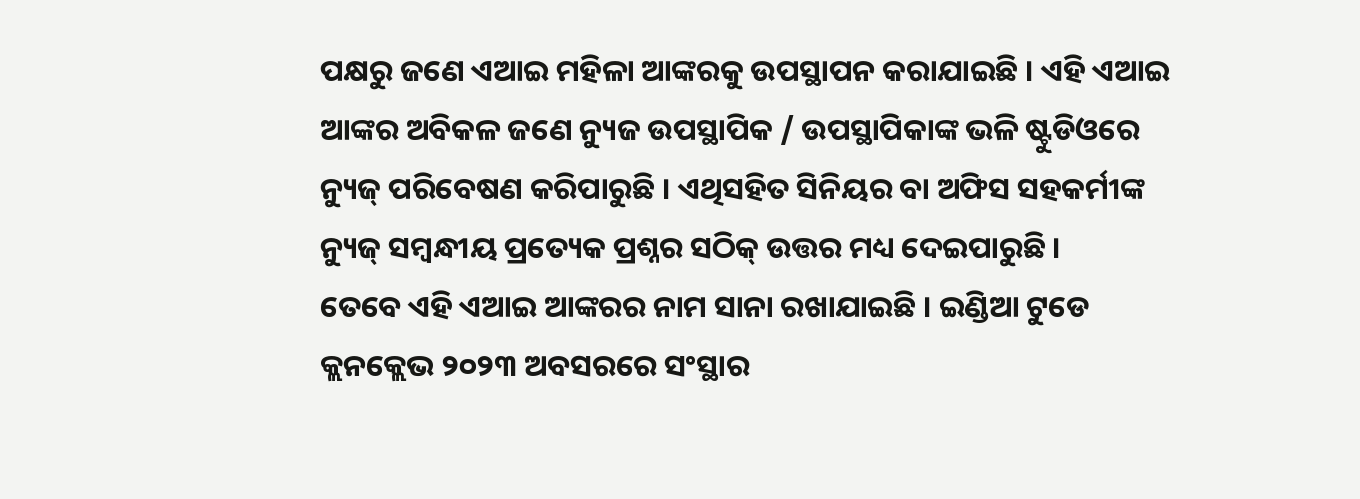ପକ୍ଷରୁ ଜଣେ ଏଆଇ ମହିଳା ଆଙ୍କରକୁ ଉପସ୍ଥାପନ କରାଯାଇଛି । ଏହି ଏଆଇ ଆଙ୍କର ଅବିକଳ ଜଣେ ନ୍ୟୁଜ ଉପସ୍ଥାପିକ / ଉପସ୍ଥାପିକାଙ୍କ ଭଳି ଷ୍ଟୁଡିଓରେ ନ୍ୟୁଜ୍ ପରିବେଷଣ କରିପାରୁଛି । ଏଥିସହିତ ସିନିୟର ବା ଅଫିସ ସହକର୍ମୀଙ୍କ ନ୍ୟୁଜ୍ ସମ୍ବନ୍ଧୀୟ ପ୍ରତ୍ୟେକ ପ୍ରଶ୍ନର ସଠିକ୍ ଉତ୍ତର ମଧ୍ୟ ଦେଇପାରୁଛି ।
ତେବେ ଏହି ଏଆଇ ଆଙ୍କରର ନାମ ସାନା ରଖାଯାଇଛି । ଇଣ୍ଡିଆ ଟୁଡେ କ୍ଲନକ୍ଲେଭ ୨୦୨୩ ଅବସରରେ ସଂସ୍ଥାର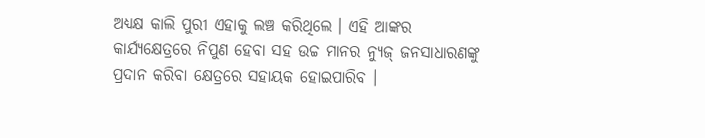ଅଧ୍ୟକ୍ଷ କାଲି ପୁରୀ ଏହାକୁ ଲଞ୍ଚ କରିଥିଲେ । ଏହି ଆଙ୍କର କାର୍ଯ୍ୟକ୍ଷେତ୍ରରେ ନିପୁଣ ହେବା ସହ ଉଚ୍ଚ ମାନର ନ୍ୟୁଜ୍ ଜନସାଧାରଣଙ୍କୁ ପ୍ରଦାନ କରିବା କ୍ଷେତ୍ରରେ ସହାୟକ ହୋଇପାରିବ ।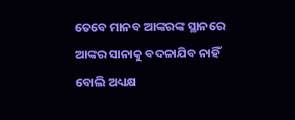ତେବେ ମାନବ ଆଙ୍କରଙ୍କ ସ୍ଥାନରେ ଆଙ୍କର ସାନାକୁ ବଦଳାଯିବ ନାହିଁ ବୋଲି ଅଧ୍ୟକ୍ଷ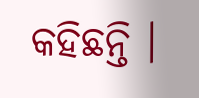କହିଛନ୍ତି ।